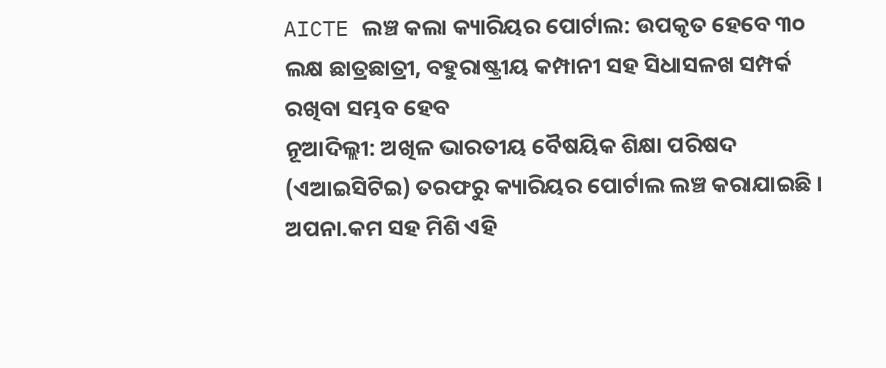AICTE ଲଞ୍ଚ କଲା କ୍ୟାରିୟର ପୋର୍ଟାଲ: ଉପକୃତ ହେବେ ୩୦ ଲକ୍ଷ ଛାତ୍ରଛାତ୍ରୀ, ବହୁରାଷ୍ଟ୍ରୀୟ କମ୍ପାନୀ ସହ ସିଧାସଳଖ ସମ୍ପର୍କ ରଖିବା ସମ୍ଭବ ହେବ
ନୂଆଦିଲ୍ଲୀ: ଅଖିଳ ଭାରତୀୟ ବୈଷୟିକ ଶିକ୍ଷା ପରିଷଦ (ଏଆଇସିଟିଇ) ତରଫରୁ କ୍ୟାରିୟର ପୋର୍ଟାଲ ଲଞ୍ଚ କରାଯାଇଛି । ଅପନା.କମ ସହ ମିଶି ଏହି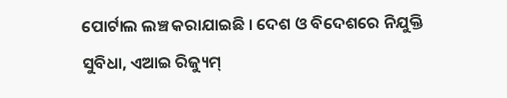ପୋର୍ଟାଲ ଲଞ୍ଚ କରାଯାଇଛି । ଦେଶ ଓ ବିଦେଶରେ ନିଯୁକ୍ତି ସୁବିଧା, ଏଆଇ ରିଜ୍ୟୁମ୍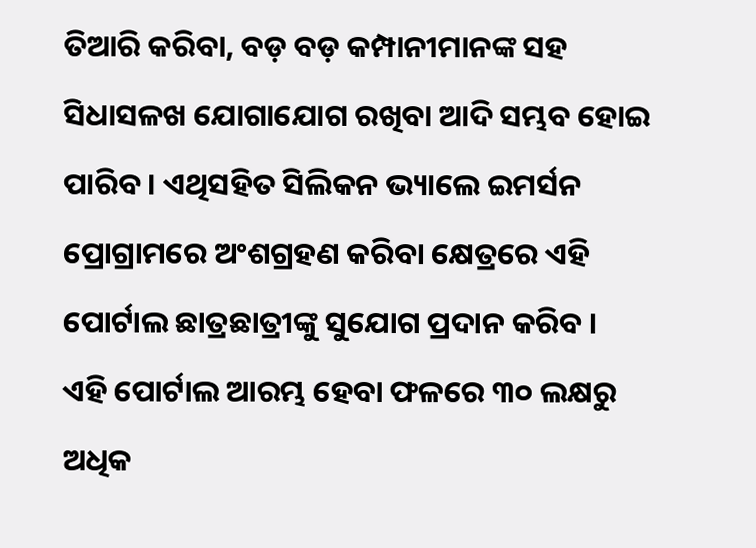ତିଆରି କରିବା, ବଡ଼ ବଡ଼ କମ୍ପାନୀମାନଙ୍କ ସହ ସିଧାସଳଖ ଯୋଗାଯୋଗ ରଖିବା ଆଦି ସମ୍ଭବ ହୋଇ ପାରିବ । ଏଥିସହିତ ସିଲିକନ ଭ୍ୟାଲେ ଇମର୍ସନ ପ୍ରୋଗ୍ରାମରେ ଅଂଶଗ୍ରହଣ କରିବା କ୍ଷେତ୍ରରେ ଏହି ପୋର୍ଟାଲ ଛାତ୍ରଛାତ୍ରୀଙ୍କୁ ସୁଯୋଗ ପ୍ରଦାନ କରିବ ।
ଏହି ପୋର୍ଟାଲ ଆରମ୍ଭ ହେବା ଫଳରେ ୩୦ ଲକ୍ଷରୁ ଅଧିକ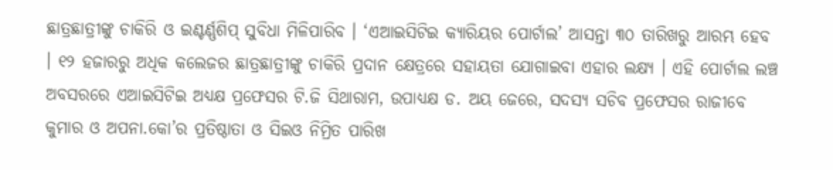ଛାତ୍ରଛାତ୍ରୀଙ୍କୁ ଚାକିରି ଓ ଇଣ୍ଟର୍ଣ୍ଣଶିପ୍ ସୁବିଧା ମିଳିପାରିବ । ‘ଏଆଇସିଟିଇ କ୍ୟାରିୟର ପୋର୍ଟାଲ’ ଆସନ୍ତା ୩୦ ତାରିଖରୁ ଆରମ୍ଭ ହେବ । ୧୨ ହଜାରରୁ ଅଧିକ କଲେଜର ଛାତ୍ରଛାତ୍ରୀଙ୍କୁ ଚାକିରି ପ୍ରଦାନ କ୍ଷେତ୍ରରେ ସହାୟତା ଯୋଗାଇବା ଏହାର ଲକ୍ଷ୍ୟ । ଏହି ପୋର୍ଟାଲ ଲଞ୍ଚ ଅବସରରେ ଏଆଇସିଟିଇ ଅଧ୍ୟକ୍ଷ ପ୍ରଫେସର ଟି.ଜି ସିଥାରାମ, ଉପାଧ୍ୟକ୍ଷ ଡ. ଅୟ ଜେରେ, ସଦସ୍ୟ ସଚିବ ପ୍ରଫେସର ରାଜୀବେ କୁମାର ଓ ଅପନା.କୋ’ର ପ୍ରତିଷ୍ଠାତା ଓ ସିଇଓ ନିମ୍ରିତ ପାରିଖ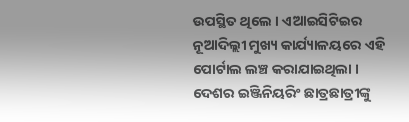ଉପସ୍ଥିତ ଥିଲେ । ଏଆଇସିଟିଇର ନୂଆଦିଲ୍ଲୀ ମୁଖ୍ୟ କାର୍ଯ୍ୟାଳୟରେ ଏହି ପୋର୍ଟାଲ ଲଞ୍ଚ କରାଯାଇଥିଲା । ଦେଶର ଇଞ୍ଜିନିୟରିଂ ଛାତ୍ରଛାତ୍ରୀଙ୍କୁ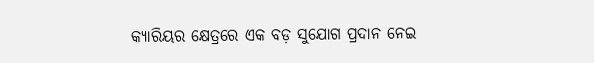କ୍ୟାରିୟର କ୍ଷେତ୍ରରେ ଏକ ବଡ଼ ସୁଯୋଗ ପ୍ରଦାନ ନେଇ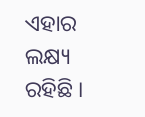ଏହାର ଲକ୍ଷ୍ୟ ରହିଛି ।